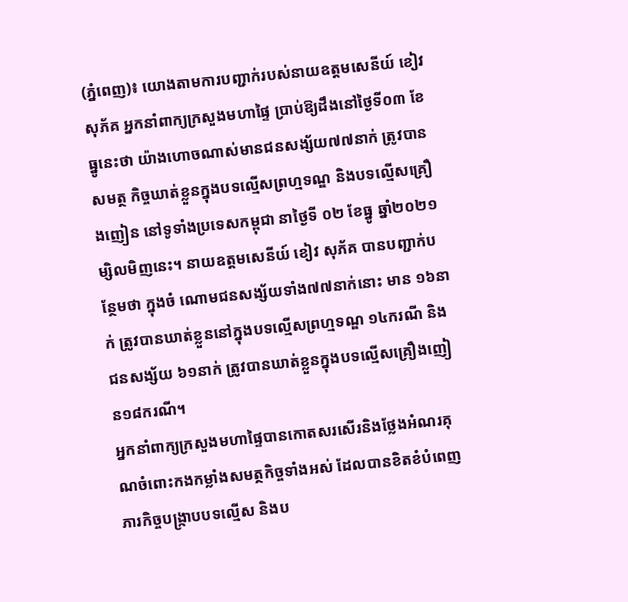(ភ្នំពេញ)៖ យោងតាមការបញ្ជាក់របស់នាយឧត្តមសេនីយ៍ ខៀវ សុភ័គ អ្នកនាំពាក្យក្រសួងមហាផ្ទៃ ប្រាប់ឱ្យដឹងនៅថ្ងៃទី០៣ ខែធ្នូនេះថា យ៉ាងហោចណាស់មានជនសង្ស័យ៧៧នាក់ ត្រូវបានសមត្ថ កិច្ចឃាត់ខ្លួនក្នុងបទល្មើសព្រហ្មទណ្ឌ និងបទល្មើសគ្រឿងញៀន នៅទូទាំងប្រទេសកម្ពុជា នាថ្ងៃទី ០២ ខែធ្នូ ឆ្នាំ២០២១ម្សិលមិញនេះ។ នាយឧត្តមសេនីយ៍ ខៀវ សុភ័គ បានបញ្ជាក់បន្ថែមថា ក្នុងចំ ណោមជនសង្ស័យទាំង៧៧នាក់នោះ មាន ១៦នាក់ ត្រូវបានឃាត់ខ្លួននៅក្នុងបទល្មើសព្រហ្មទណ្ឌ ១៤ករណី និងជនសង្ស័យ ៦១នាក់ ត្រូវបានឃាត់ខ្លួនក្នុងបទល្មើសគ្រឿងញៀន១៨ករណី។
អ្នកនាំពាក្យក្រសួងមហាផ្ទៃបានកោតសរសើរនិងថ្លែងអំណរគុណចំពោះកងកម្លាំងសមត្ថកិច្ចទាំងអស់ ដែលបានខិតខំបំពេញភារកិច្ចបង្ក្រាបបទល្មើស និងប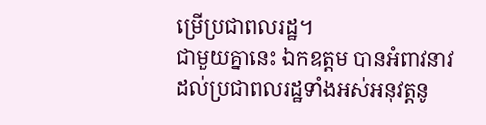ម្រើប្រជាពលរដ្ឋ។
ជាមួយគ្នានេះ ឯកឧត្តម បានអំពាវនាវដល់ប្រជាពលរដ្ឋទាំងអស់អនុវត្តនូ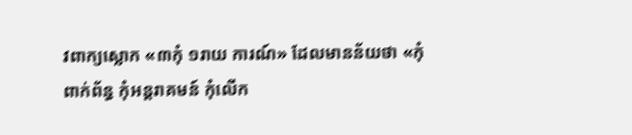វពាក្យស្លោក «៣កុំ ១រាយ ការណ៍» ដែលមានន័យថា «កុំពាក់ព័ន្ធ កុំអន្តរាគមន៍ កុំលើក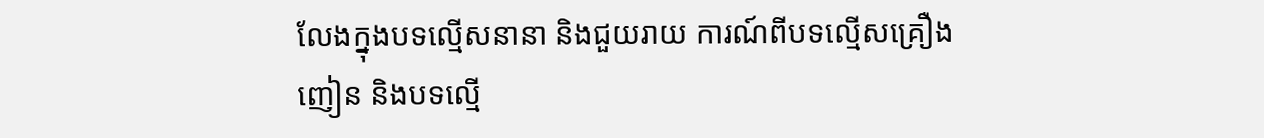លែងក្នុងបទល្មើសនានា និងជួយរាយ ការណ៍ពីបទល្មើសគ្រឿងញៀន និងបទល្មើ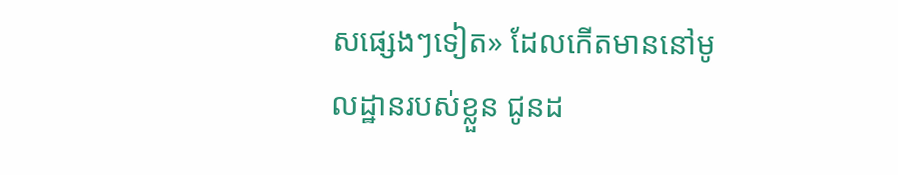សផ្សេងៗទៀត» ដែលកើតមាននៅមូលដ្ឋានរបស់ខ្លួន ជូនដ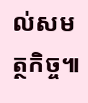ល់សមត្ថកិច្ច៕